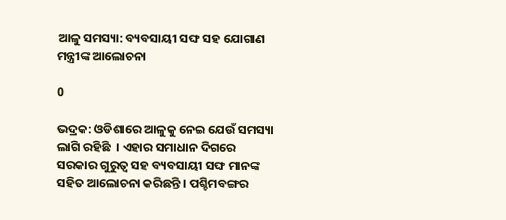ଆଳୁ ସମସ୍ୟା: ବ୍ୟବସାୟୀ ସଙ୍ଘ ସହ ଯୋଗାଣ ମନ୍ତ୍ରୀଙ୍କ ଆଲୋଚନା

0

ଭଦ୍ରକ: ଓଡିଶାରେ ଆଳୁକୁ ନେଇ ଯେଉଁ ସମସ୍ୟା ଲାଗି ରହିଛି  । ଏହାର ସମାଧାନ ଦିଗରେ ସରକାର ଗୁରୁତ୍ୱ ସହ ବ୍ୟବସାୟୀ ସଙ୍ଘ ମାନଙ୍କ ସହିତ ଆଲୋଚନା କରିଛନ୍ତି । ପଶ୍ଚିମବଙ୍ଗର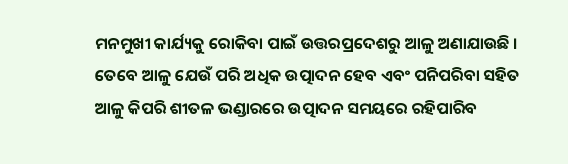ମନମୁଖୀ କାର୍ଯ୍ୟକୁ ରୋକିବା ପାଇଁ ଉତ୍ତରପ୍ରଦେଶରୁ ଆଳୁ ଅଣାଯାଉଛି । ତେବେ ଆଳୁ ଯେଉଁ ପରି ଅଧିକ ଉତ୍ପାଦନ ହେବ ଏବଂ ପନିପରିବା ସହିତ ଆଳୁ କିପରି ଶୀତଳ ଭଣ୍ଡାରରେ ଉତ୍ପାଦନ ସମୟରେ ରହିପାରିବ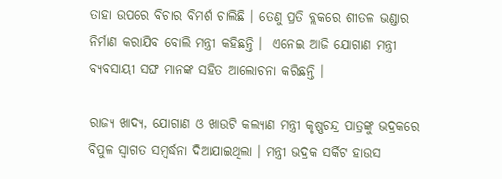ତାହା ଉପରେ ବିଚାର ବିମର୍ଶ ଚାଲିଛି । ତେଣୁ ପ୍ରତି ବ୍ଲକରେ ଶୀତଳ ଭଣ୍ଡାର ନିର୍ମାଣ କରାଯିବ ବୋଲି ମନ୍ତ୍ରୀ କହିଛନ୍ତି ।  ଏନେଇ ଆଜି ଯୋଗାଣ ମନ୍ତ୍ରୀ ବ୍ୟବସାୟୀ ସଙ୍ଘ ମାନଙ୍କ ସହିତ ଆଲୋଚନା କରିଛନ୍ତି ।

ରାଜ୍ୟ ଖାଦ୍ୟ, ଯୋଗାଣ ଓ ଖାଉଟି କଲ୍ୟାଣ ମନ୍ତ୍ରୀ କୃଷ୍ଣଚନ୍ଦ୍ର ପାତ୍ରଙ୍କୁ ଭଦ୍ରକରେ ବିପୁଳ ସ୍ୱାଗତ ସମ୍ବର୍ଦ୍ଧନା ଦିଆଯାଇଥିଲା । ମନ୍ତ୍ରୀ ଭଦ୍ରକ ସର୍କିଟ ହାଉସ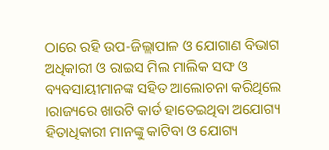ଠାରେ ରହି ଉପ-ଜିଲ୍ଲାପାଳ ଓ ଯୋଗାଣ ବିଭାଗ ଅଧିକାରୀ ଓ ରାଇସ ମିଲ ମାଲିକ ସଙ୍ଘ ଓ ବ୍ୟବସାୟୀମାନଙ୍କ ସହିତ ଆଲୋଚନା କରିଥିଲେ ।ରାଜ୍ୟରେ ଖାଉଟି କାର୍ଡ ହାତେଇଥିବା ଅଯୋଗ୍ୟ ହିତାଧିକାରୀ ମାନଙ୍କୁ କାଟିବା ଓ ଯୋଗ୍ୟ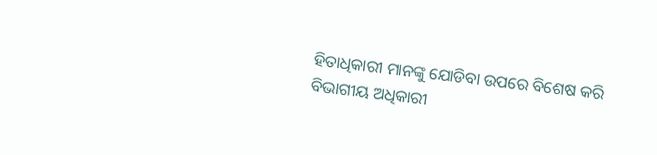ହିତାଧିକାରୀ ମାନଙ୍କୁ ଯୋଡିବା ଉପରେ ବିଶେଷ କରି ବିଭାଗୀୟ ଅଧିକାରୀ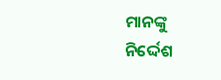ମାନଙ୍କୁ ନିର୍ଦ୍ଦେଶ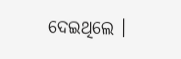ଦେଇଥିଲେ ।